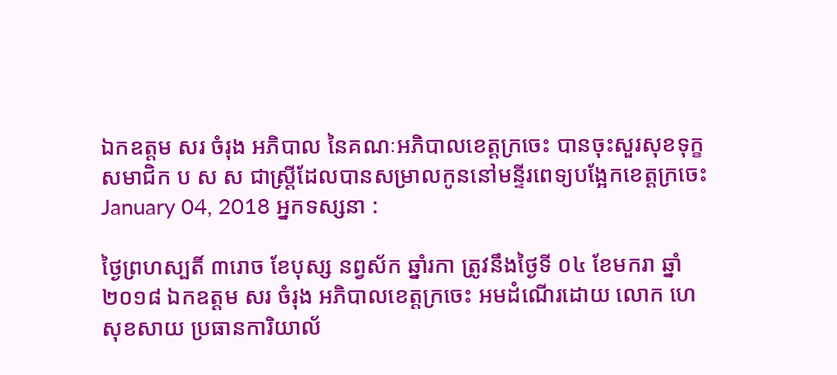ឯកឧត្តម សរ ចំរុង អភិបាល នៃគណៈអភិបាលខេត្តក្រចេះ បានចុះសួរសុខទុក្ខសមាជិក ប ស ស ជាស្ត្រីដែលបានសម្រាលកូននៅមន្ទីរពេទ្យបង្អែកខេត្តក្រចេះ
January 04, 2018 អ្នកទស្សនា :

ថ្ងៃព្រហស្បតិ៍ ៣រោច ខែបុស្ស នព្វស័ក ឆ្នាំរកា ត្រូវនឹងថ្ងៃទី ០៤ ខែមករា ឆ្នាំ២០១៨ ឯកឧត្តម សរ ចំរុង អភិបាលខេត្តក្រចេះ អមដំណេីរដោយ លោក ហេ សុខសាយ ប្រធានការិយាល័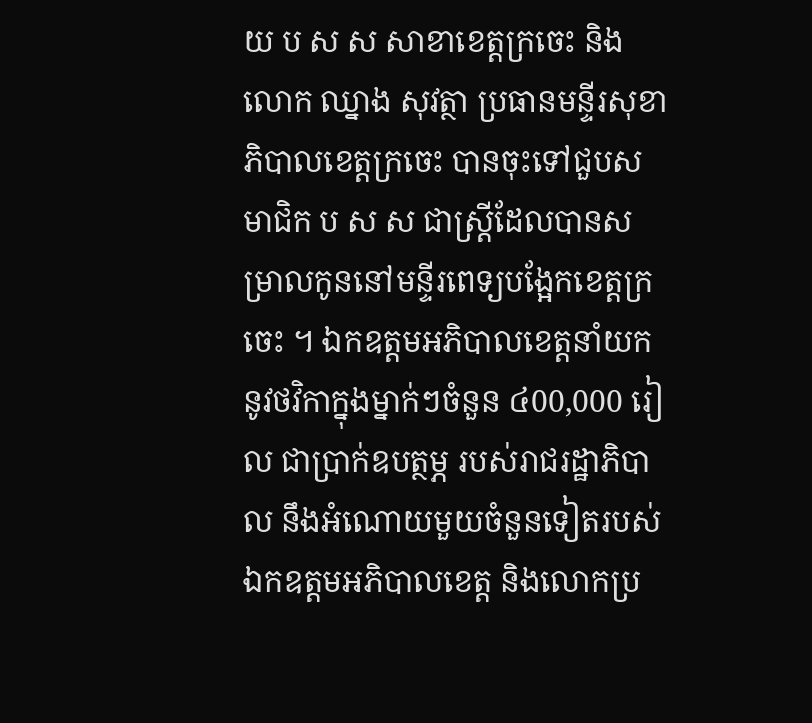យ ប ស ស សាខាខេត្តក្រចេះ និងលោក ឈ្នាង សុវត្ថា ប្រធានមន្ទីរសុខាភិបាលខេត្តក្រចេះ បានចុះទៅជួបសមាជិក ប ស ស ជាស្ត្រីដែលបានសម្រាលកូននៅមន្ទីរពេទ្យបង្អែកខេត្តក្រចេះ ។ ឯកឧត្តមអភិបាលខេត្តនាំយកនូវថវិកាក្នុងម្នាក់ៗចំនួន ៤00,000 រៀល ជាប្រាក់ឧបត្ថម្ភ របស់រាជរដ្ឋាភិបាល នឹងអំណោយមួយចំនួនទៀតរបស់ឯកឧត្តមអភិបាលខេត្ត និងលោកប្រ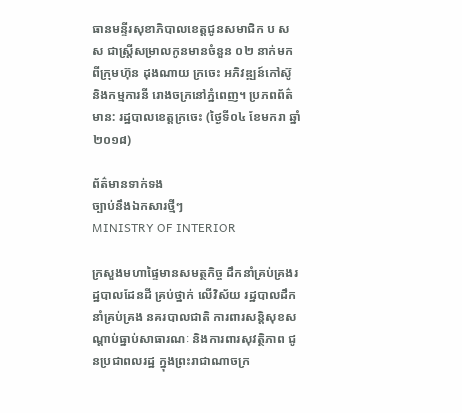ធានមន្ទីរសុខាភិបាលខេត្តជូនសមាជិក ប ស ស ជាស្ត្រីសម្រាលកូនមានចំនួន ០២ នាក់មកពីក្រុមហ៊ុន ដុងណាយ ក្រចេះ អភិវឌ្ឍន៍កៅស៊ូ និងកម្មការនី រោងចក្រនៅភ្នំពេញ។ ប្រភពព័ត៌មាន: រដ្ឋបាលខេត្តក្រចេះ (ថ្ងៃទី០៤ ខែមករា ឆ្នាំ២០១៨)

ព័ត៌មានទាក់ទង
ច្បាប់នឹងឯកសារថ្មីៗ
MINISTRY OF INTERIOR

ក្រសួងមហាផ្ទៃមានសមត្ថកិច្ច ដឹកនាំគ្រប់គ្រងរដ្ឋបាលដែនដី គ្រប់ថ្នាក់ លើវិស័យ រដ្ឋបាលដឹកនាំគ្រប់គ្រង នគរបាលជាតិ ការពារសន្តិសុខសណ្តាប់ធ្នាប់សាធារណៈ និងការពារសុវត្ថិភាព ជូនប្រជាពលរដ្ឋ ក្នុងព្រះរាជាណាចក្រ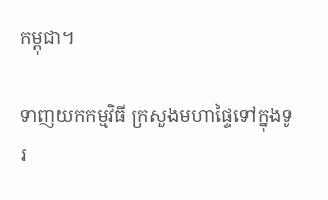កម្ពុជា។

ទាញយកកម្មវិធី ក្រសួងមហាផ្ទៃទៅក្នុងទូរ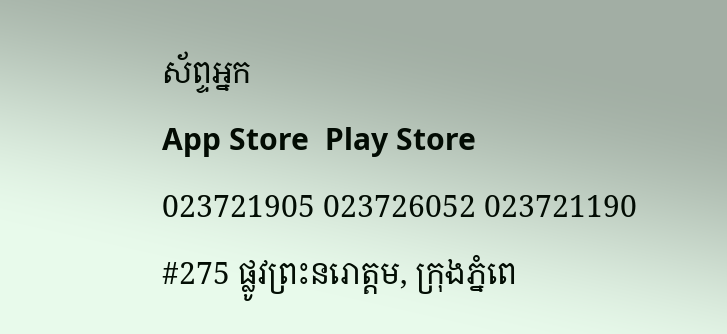ស័ព្ទអ្នក
App Store  Play Store
023721905 023726052 023721190
#275 ផ្លូវព្រះនរោត្តម, ក្រុងភ្នំពេ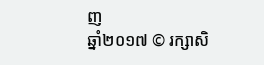ញ
ឆ្នាំ២០១៧ © រក្សាសិ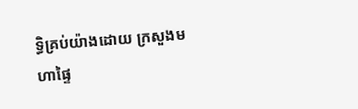ទ្ធិគ្រប់យ៉ាងដោយ ក្រសួងមហាផ្ទៃ